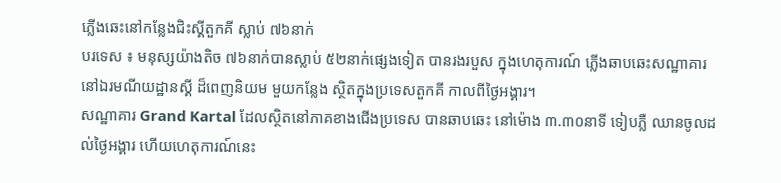ភ្លើងឆេះនៅកន្លែងជិះស្គីតួកគី ស្លាប់ ៧៦នាក់
បរទេស ៖ មនុស្សយ៉ាងតិច ៧៦នាក់បានស្លាប់ ៥២នាក់ផ្សេងទៀត បានរងរបួស ក្នុងហេតុការណ៍ ភ្លើងឆាបឆេះសណ្ឋាគារនៅឯរមណីយដ្ឋានស្គី ដ៏ពេញនិយម មួយកន្លែង ស្ថិតក្នុងប្រទេសតួកគី កាលពីថ្ងៃអង្គារ។
សណ្ឋាគារ Grand Kartal ដែលស្ថិតនៅភាគខាងជើងប្រទេស បានឆាបឆេះ នៅម៉ោង ៣.៣០នាទី ទៀបភ្លឺ ឈានចូលដល់ថ្ងៃអង្គារ ហើយហេតុការណ៍នេះ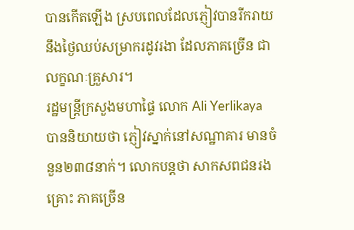បានកើតឡើង ស្របពេលដែលភ្ញៀវបានរីករាយនឹងថ្ងៃឈប់សម្រាករដូវរងា ដែលភាគច្រើន ជាលក្ខណៈគ្រួសារ។
រដ្ឋមន្ត្រីក្រសួងមហាផ្ទៃ លោក Ali Yerlikaya បាននិយាយថា ភ្ញៀវស្នាក់នៅសណ្ឋាគារ មានចំនួន២៣៨នាក់។ លោកបន្តថា សាកសពជនរងគ្រោះ ភាគច្រើន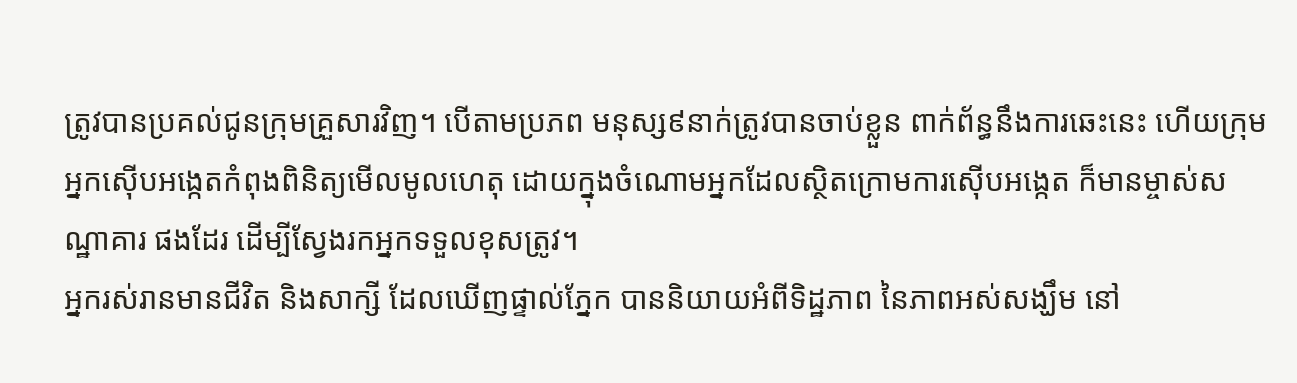ត្រូវបានប្រគល់ជូនក្រុមគ្រួសារវិញ។ បើតាមប្រភព មនុស្ស៩នាក់ត្រូវបានចាប់ខ្លួន ពាក់ព័ន្ធនឹងការឆេះនេះ ហើយក្រុមអ្នកស៊ើបអង្កេតកំពុងពិនិត្យមើលមូលហេតុ ដោយក្នុងចំណោមអ្នកដែលស្ថិតក្រោមការស៊ើបអង្កេត ក៏មានម្ចាស់សណ្ឋាគារ ផងដែរ ដើម្បីស្វែងរកអ្នកទទួលខុសត្រូវ។
អ្នករស់រានមានជីវិត និងសាក្សី ដែលឃើញផ្ទាល់ភ្នែក បាននិយាយអំពីទិដ្ឋភាព នៃភាពអស់សង្ឃឹម នៅ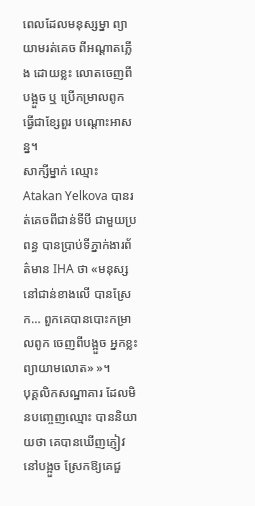ពេលដែលមនុស្សម្នា ព្យាយាមរត់គេច ពីអណ្តាតភ្លើង ដោយខ្លះ លោតចេញពីបង្អួច ឬ ប្រើកម្រាលពូក ធ្វើជាខ្សែពួរ បណ្តោះអាសន្ន។
សាក្សីម្នាក់ ឈ្មោះ Atakan Yelkova បានរត់គេចពីជាន់ទីបី ជាមួយប្រពន្ធ បានប្រាប់ទីភ្នាក់ងារព័ត៌មាន IHA ថា «មនុស្សនៅជាន់ខាងលើ បានស្រែក… ពួកគេបានបោះកម្រាលពូក ចេញពីបង្អួច អ្នកខ្លះ ព្យាយាមលោត» »។
បុគ្គលិកសណ្ឋាគារ ដែលមិនបញ្ចេញឈ្មោះ បាននិយាយថា គេបានឃើញភ្ញៀវនៅបង្អួច ស្រែកឱ្យគេជួ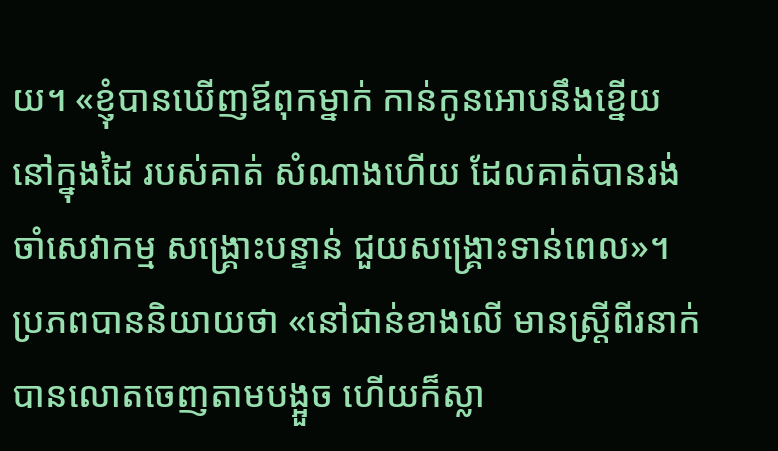យ។ «ខ្ញុំបានឃើញឪពុកម្នាក់ កាន់កូនអោបនឹងខ្នើយ នៅក្នុងដៃ របស់គាត់ សំណាងហើយ ដែលគាត់បានរង់ចាំសេវាកម្ម សង្គ្រោះបន្ទាន់ ជួយសង្គ្រោះទាន់ពេល»។ ប្រភពបាននិយាយថា «នៅជាន់ខាងលើ មានស្ត្រីពីរនាក់ បានលោតចេញតាមបង្អួច ហើយក៏ស្លា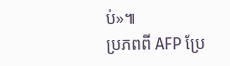ប់»៕
ប្រភពពី AFP ប្រែ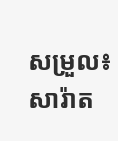សម្រួល៖ សារ៉ាត